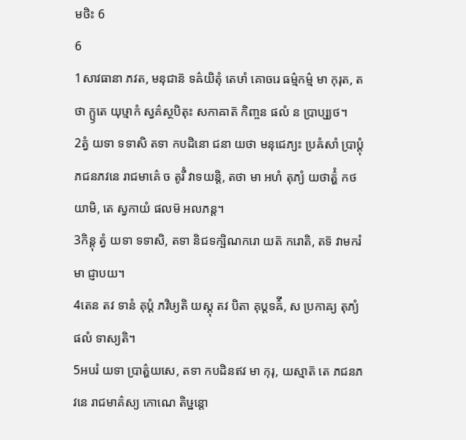មថិះ 6
6
1សាវធានា ភវត, មនុជាន៑ ទឝ៌យិតុំ តេឞាំ គោចរេ ធម៌្មកម៌្ម មា កុរុត, តថា ក្ឫតេ យុឞ្មាកំ ស្វគ៌ស្ថបិតុះ សកាឝាត៑ កិញ្ចន ផលំ ន ប្រាប្ស្យថ។
2ត្វំ យទា ទទាសិ តទា កបដិនោ ជនា យថា មនុជេភ្យះ ប្រឝំសាំ ប្រាប្តុំ ភជនភវនេ រាជមាគ៌េ ច តូរីំ វាទយន្តិ, តថា មា អហំ តុភ្យំ យថាត៌្ហំ កថយាមិ, តេ ស្វកាយំ ផលម៑ អលភន្ត។
3កិន្តុ ត្វំ យទា ទទាសិ, តទា និជទក្ឞិណករោ យត៑ ករោតិ, តទ៑ វាមករំ មា ជ្ញាបយ។
4តេន តវ ទានំ គុប្តំ ភវិឞ្យតិ យស្តុ តវ បិតា គុប្តទឝ៌ី, ស ប្រកាឝ្យ តុភ្យំ ផលំ ទាស្យតិ។
5អបរំ យទា ប្រាត៌្ហយសេ, តទា កបដិនឥវ មា កុរុ, យស្មាត៑ តេ ភជនភវនេ រាជមាគ៌ស្យ កោណេ តិឞ្ឋន្តោ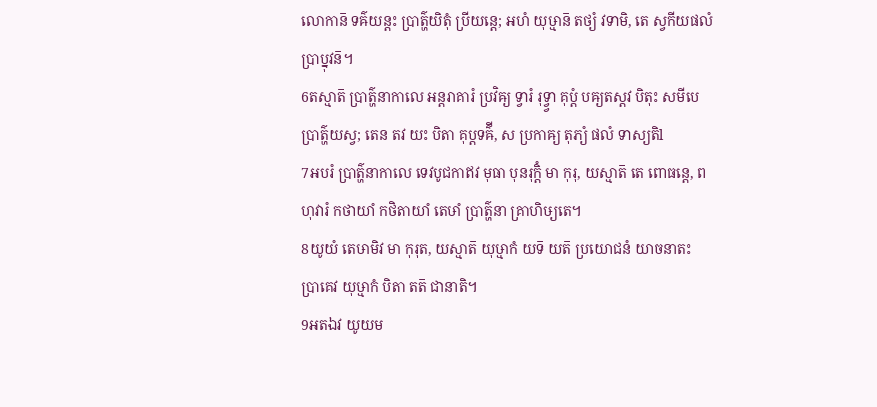លោកាន៑ ទឝ៌យន្តះ ប្រាត៌្ហយិតុំ ប្រីយន្តេ; អហំ យុឞ្មាន៑ តថ្យំ វទាមិ, តេ ស្វកីយផលំ ប្រាប្នុវន៑។
6តស្មាត៑ ប្រាត៌្ហនាកាលេ អន្តរាគារំ ប្រវិឝ្យ ទ្វារំ រុទ្វ្វា គុប្តំ បឝ្យតស្តវ បិតុះ សមីបេ ប្រាត៌្ហយស្វ; តេន តវ យះ បិតា គុប្តទឝ៌ី, ស ប្រកាឝ្យ តុភ្យំ ផលំ ទាស្យតិl
7អបរំ ប្រាត៌្ហនាកាលេ ទេវបូជកាឥវ មុធា បុនរុក្តិំ មា កុរុ, យស្មាត៑ តេ ពោធន្តេ, ពហុវារំ កថាយាំ កថិតាយាំ តេឞាំ ប្រាត៌្ហនា គ្រាហិឞ្យតេ។
8យូយំ តេឞាមិវ មា កុរុត, យស្មាត៑ យុឞ្មាកំ យទ៑ យត៑ ប្រយោជនំ យាចនាតះ ប្រាគេវ យុឞ្មាកំ បិតា តត៑ ជានាតិ។
9អតឯវ យូយម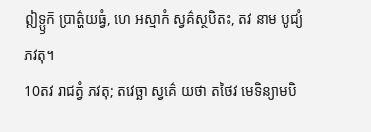ឦទ្ឫក៑ ប្រាត៌្ហយធ្វំ, ហេ អស្មាកំ ស្វគ៌ស្ថបិតះ, តវ នាម បូជ្យំ ភវតុ។
10តវ រាជត្វំ ភវតុ; តវេច្ឆា ស្វគ៌េ យថា តថៃវ មេទិន្យាមបិ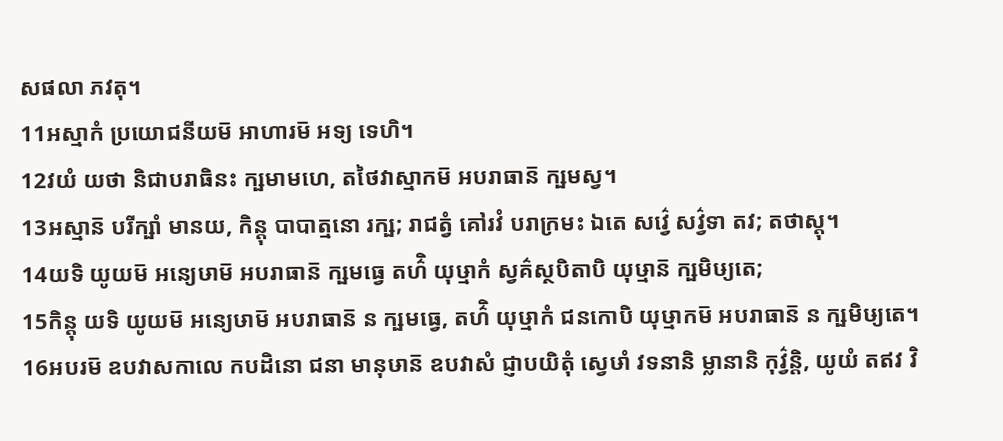សផលា ភវតុ។
11អស្មាកំ ប្រយោជនីយម៑ អាហារម៑ អទ្យ ទេហិ។
12វយំ យថា និជាបរាធិនះ ក្ឞមាមហេ, តថៃវាស្មាកម៑ អបរាធាន៑ ក្ឞមស្វ។
13អស្មាន៑ បរីក្ឞាំ មានយ, កិន្តុ បាបាត្មនោ រក្ឞ; រាជត្វំ គៅរវំ បរាក្រមះ ឯតេ សវ៌្វេ សវ៌្វទា តវ; តថាស្តុ។
14យទិ យូយម៑ អន្យេឞាម៑ អបរាធាន៑ ក្ឞមធ្វេ តហ៌ិ យុឞ្មាកំ ស្វគ៌ស្ថបិតាបិ យុឞ្មាន៑ ក្ឞមិឞ្យតេ;
15កិន្តុ យទិ យូយម៑ អន្យេឞាម៑ អបរាធាន៑ ន ក្ឞមធ្វេ, តហ៌ិ យុឞ្មាកំ ជនកោបិ យុឞ្មាកម៑ អបរាធាន៑ ន ក្ឞមិឞ្យតេ។
16អបរម៑ ឧបវាសកាលេ កបដិនោ ជនា មានុឞាន៑ ឧបវាសំ ជ្ញាបយិតុំ ស្វេឞាំ វទនានិ ម្លានានិ កុវ៌្វន្តិ, យូយំ តឥវ វិ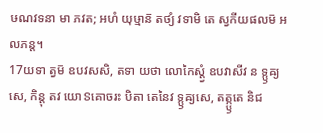ឞណវទនា មា ភវត; អហំ យុឞ្មាន៑ តថ្យំ វទាមិ តេ ស្វកីយផលម៑ អលភន្ត។
17យទា ត្វម៑ ឧបវសសិ, តទា យថា លោកៃស្ត្វំ ឧបវាសីវ ន ទ្ឫឝ្យសេ, កិន្តុ តវ យោៜគោចរះ បិតា តេនៃវ ទ្ឫឝ្យសេ, តត្ក្ឫតេ និជ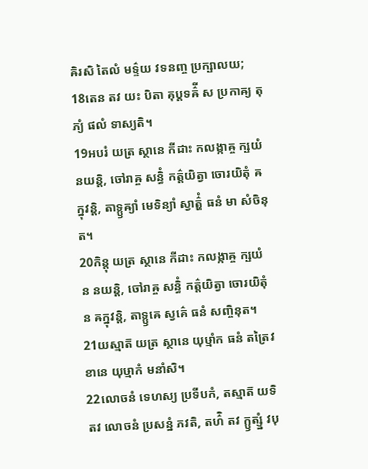ឝិរសិ តៃលំ មទ៌្ទយ វទនញ្ច ប្រក្ឞាលយ;
18តេន តវ យះ បិតា គុប្តទឝ៌ី ស ប្រកាឝ្យ តុភ្យំ ផលំ ទាស្យតិ។
19អបរំ យត្រ ស្ថានេ កីដាះ កលង្កាឝ្ច ក្ឞយំ នយន្តិ, ចៅរាឝ្ច សន្ធិំ កត៌្តយិត្វា ចោរយិតុំ ឝក្នុវន្តិ, តាទ្ឫឝ្យាំ មេទិន្យាំ ស្វាត៌្ហំ ធនំ មា សំចិនុត។
20កិន្តុ យត្រ ស្ថានេ កីដាះ កលង្កាឝ្ច ក្ឞយំ ន នយន្តិ, ចៅរាឝ្ច សន្ធិំ កត៌្តយិត្វា ចោរយិតុំ ន ឝក្នុវន្តិ, តាទ្ឫឝេ ស្វគ៌េ ធនំ សញ្ចិនុត។
21យស្មាត៑ យត្រ ស្ថានេ យុឞ្មាំក ធនំ តត្រៃវ ខានេ យុឞ្មាកំ មនាំសិ។
22លោចនំ ទេហស្យ ប្រទីបកំ, តស្មាត៑ យទិ តវ លោចនំ ប្រសន្នំ ភវតិ, តហ៌ិ តវ ក្ឫត្ស្នំ វបុ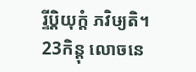រ្ទីប្តិយុក្តំ ភវិឞ្យតិ។
23កិន្តុ លោចនេ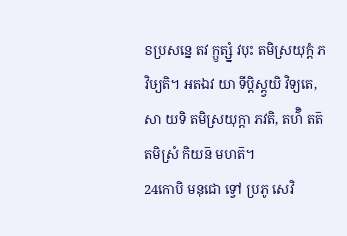ៜប្រសន្នេ តវ ក្ឫត្ស្នំ វបុះ តមិស្រយុក្តំ ភវិឞ្យតិ។ អតឯវ យា ទីប្តិស្ត្វយិ វិទ្យតេ, សា យទិ តមិស្រយុក្តា ភវតិ, តហ៌ិ តត៑ តមិស្រំ កិយន៑ មហត៑។
24កោបិ មនុជោ ទ្វៅ ប្រភូ សេវិ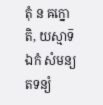តុំ ន ឝក្នោតិ, យស្មាទ៑ ឯកំ សំមន្យ តទន្យំ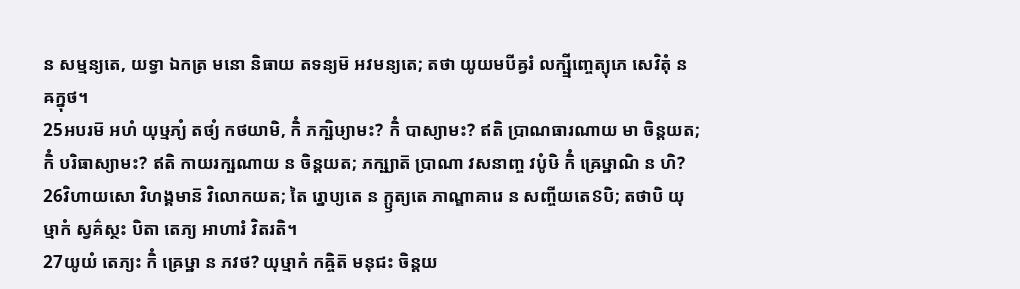ន សម្មន្យតេ, យទ្វា ឯកត្រ មនោ និធាយ តទន្យម៑ អវមន្យតេ; តថា យូយមបីឝ្វរំ លក្ឞ្មីញ្ចេត្យុភេ សេវិតុំ ន ឝក្នុថ។
25អបរម៑ អហំ យុឞ្មភ្យំ តថ្យំ កថយាមិ, កិំ ភក្ឞិឞ្យាមះ? កិំ បាស្យាមះ? ឥតិ ប្រាណធារណាយ មា ចិន្តយត; កិំ បរិធាស្យាមះ? ឥតិ កាយរក្ឞណាយ ន ចិន្តយត; ភក្ឞ្យាត៑ ប្រាណា វសនាញ្ច វបូំឞិ កិំ ឝ្រេឞ្ឋាណិ ន ហិ?
26វិហាយសោ វិហង្គមាន៑ វិលោកយត; តៃ រ្នោប្យតេ ន ក្ឫត្យតេ ភាណ្ឌាគារេ ន សញ្ចីយតេៜបិ; តថាបិ យុឞ្មាកំ ស្វគ៌ស្ថះ បិតា តេភ្យ អាហារំ វិតរតិ។
27យូយំ តេភ្យះ កិំ ឝ្រេឞ្ឋា ន ភវថ? យុឞ្មាកំ កឝ្ចិត៑ មនុជះ ចិន្តយ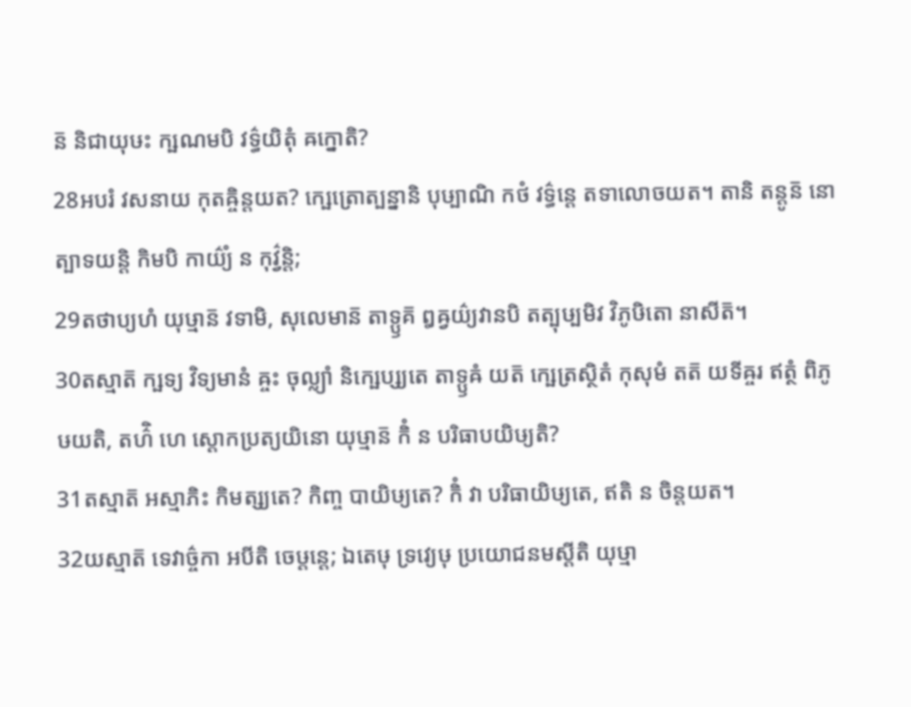ន៑ និជាយុឞះ ក្ឞណមបិ វទ៌្ធយិតុំ ឝក្នោតិ?
28អបរំ វសនាយ កុតឝ្ចិន្តយត? ក្ឞេត្រោត្បន្នានិ បុឞ្បាណិ កថំ វទ៌្ធន្តេ តទាលោចយត។ តានិ តន្តូន៑ នោត្បាទយន្តិ កិមបិ កាយ៌្យំ ន កុវ៌្វន្តិ;
29តថាប្យហំ យុឞ្មាន៑ វទាមិ, សុលេមាន៑ តាទ្ឫគ៑ ឰឝ្វយ៌្យវានបិ តត្បុឞ្បមិវ វិភូឞិតោ នាសីត៑។
30តស្មាត៑ ក្ឞទ្យ វិទ្យមានំ ឝ្ចះ ចុល្ល្យាំ និក្ឞេប្ស្យតេ តាទ្ឫឝំ យត៑ ក្ឞេត្រស្ថិតំ កុសុមំ តត៑ យទីឝ្ចរ ឥត្ថំ ពិភូឞយតិ, តហ៌ិ ហេ ស្តោកប្រត្យយិនោ យុឞ្មាន៑ កិំ ន បរិធាបយិឞ្យតិ?
31តស្មាត៑ អស្មាភិះ កិមត្ស្យតេ? កិញ្ច បាយិឞ្យតេ? កិំ វា បរិធាយិឞ្យតេ, ឥតិ ន ចិន្តយត។
32យស្មាត៑ ទេវាច៌្ចកា អបីតិ ចេឞ្ដន្តេ; ឯតេឞុ ទ្រវ្យេឞុ ប្រយោជនមស្តីតិ យុឞ្មា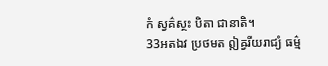កំ ស្វគ៌ស្ថះ បិតា ជានាតិ។
33អតឯវ ប្រថមត ឦឝ្វរីយរាជ្យំ ធម៌្ម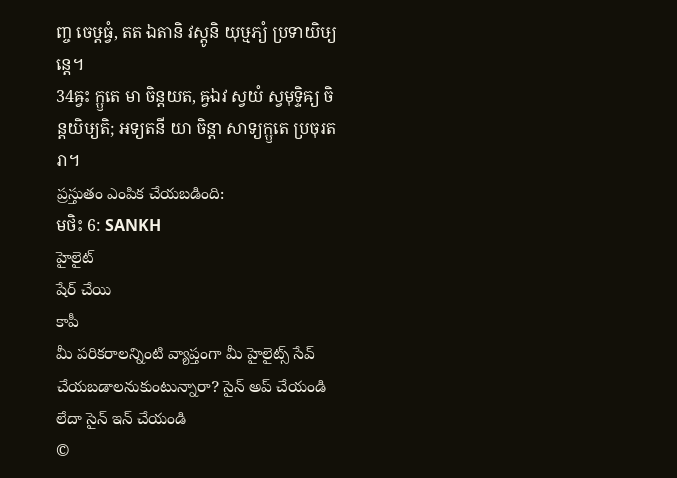ញ្ច ចេឞ្ដធ្វំ, តត ឯតានិ វស្តូនិ យុឞ្មភ្យំ ប្រទាយិឞ្យន្តេ។
34ឝ្វះ ក្ឫតេ មា ចិន្តយត, ឝ្វឯវ ស្វយំ ស្វមុទ្ទិឝ្យ ចិន្តយិឞ្យតិ; អទ្យតនី យា ចិន្តា សាទ្យក្ឫតេ ប្រចុរតរា។
ప్రస్తుతం ఎంపిక చేయబడింది:
មថិះ 6: SANKH
హైలైట్
షేర్ చేయి
కాపీ
మీ పరికరాలన్నింటి వ్యాప్తంగా మీ హైలైట్స్ సేవ్ చేయబడాలనుకుంటున్నారా? సైన్ అప్ చేయండి లేదా సైన్ ఇన్ చేయండి
©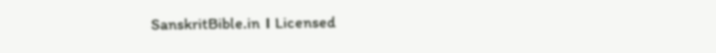SanskritBible.in । Licensed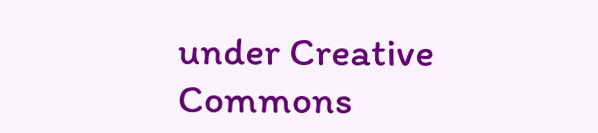under Creative Commons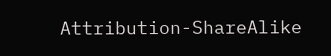Attribution-ShareAlike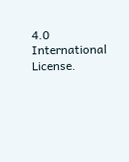4.0 International License.